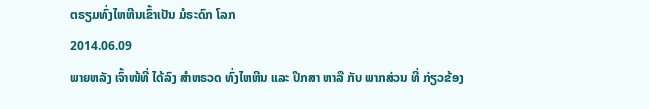ຕຣຽມທົ່ງໄຫຫີນເຂົ້າເປັນ ມໍຣະດົກ ໂລກ
2014.06.09
ພາຍຫລັງ ເຈົ້າໜ້ທີ່ ໄດ້ລົງ ສໍາຫຣວດ ທົ່ງໄຫຫີນ ແລະ ປຶກສາ ຫາລື ກັບ ພາກສ່ວນ ທີ່ ກ່ຽວຂ້ອງ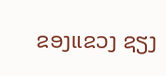ຂອງແຂວງ ຊຽງ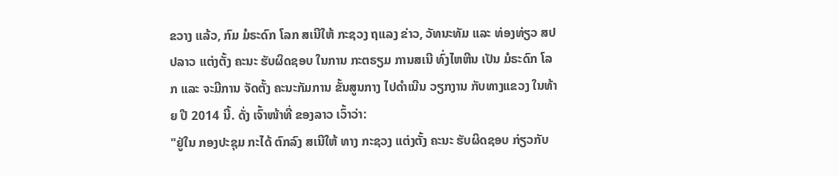ຂວາງ ແລ້ວ, ກົມ ມໍຣະດົກ ໂລກ ສເນີໃຫ້ ກະຊວງ ຖແລງ ຂ່າວ, ວັທນະທັມ ແລະ ທ່ອງທ່ຽວ ສປປລາວ ແຕ່ງຕັ້ງ ຄະນະ ຮັບຜິດຊອບ ໃນການ ກະຕຣຽມ ການສເນີ ທົ່ງໄຫຫີນ ເປັນ ມໍຣະດົກ ໂລກ ແລະ ຈະມີການ ຈັດຕັ້ງ ຄະນະກັມການ ຂັ້ນສູນກາງ ໄປດໍາເນີນ ວຽກງານ ກັບທາງແຂວງ ໃນທ້າຍ ປີ 2014 ນີ້. ດັ່ງ ເຈົ້າໜ້າທີ່ ຂອງລາວ ເວົ້າວ່າ:
"ຢູ່ໃນ ກອງປະຊຸມ ກະໄດ້ ຕົກລົງ ສເນີໃຫ້ ທາງ ກະຊວງ ແຕ່ງຕັ້ງ ຄະນະ ຮັບຜິດຊອບ ກ່ຽວກັບ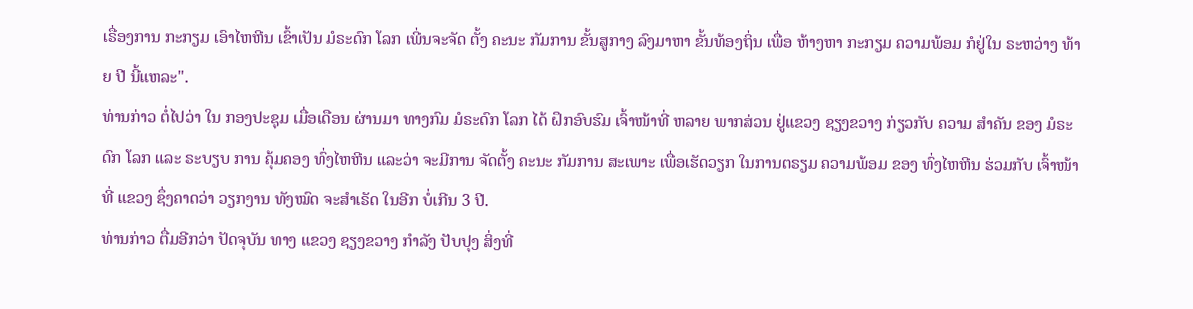ເຣື່ອງການ ກະກຽມ ເອົາໄຫຫີນ ເຂົ້າເປັນ ມໍຣະດົກ ໂລກ ເພີ່ນຈະຈັດ ຕັ້ງ ຄະນະ ກັມການ ຂັ້ນສູກາງ ລົງມາຫາ ຂັ້ນທ້ອງຖິ່ນ ເພື່ອ ຫ້າງຫາ ກະກຽມ ຄວາມພ້ອມ ກໍຢູ່ໃນ ຣະຫວ່າງ ທ້າຍ ປີ ນີ້ແຫລະ".
ທ່ານກ່າວ ຕໍ່ໄປວ່າ ໃນ ກອງປະຊຸມ ເມື່ອເດືອນ ຜ່ານມາ ທາງກົມ ມໍຣະດົກ ໂລກ ໄດ້ ຝຶກອົບຮົມ ເຈົ້າໜ້າທີ່ ຫລາຍ ພາກສ່ວນ ຢູ່ແຂວງ ຊຽງຂວາງ ກ່ຽວກັບ ຄວາມ ສໍາຄັນ ຂອງ ມໍຣະດົກ ໂລກ ແລະ ຣະບຽບ ການ ຄຸ້ມຄອງ ທົ່ງໄຫຫີນ ແລະວ່າ ຈະມີການ ຈັດຕັ້ງ ຄະນະ ກັມການ ສະເພາະ ເພື່ອເຮັດວຽກ ໃນການຕຣຽມ ຄວາມພ້ອມ ຂອງ ທົ່ງໄຫຫີນ ຮ່ວມກັບ ເຈົ້າໜ້າທີ່ ແຂວງ ຊຶ່ງຄາດວ່າ ວຽກງານ ທັງໝົດ ຈະສໍາເຣັດ ໃນອີກ ບໍ່ເກີນ 3 ປີ.
ທ່ານກ່າວ ຕື່ມອີກວ່າ ປັດຈຸບັນ ທາງ ແຂວງ ຊຽງຂວາງ ກໍາລັງ ປັບປຸງ ສິ່ງທີ່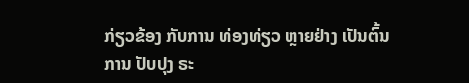ກ່ຽວຂ້ອງ ກັບການ ທ່ອງທ່ຽວ ຫຼາຍຢ່າງ ເປັນຕົ້ນການ ປັບປຸງ ຣະ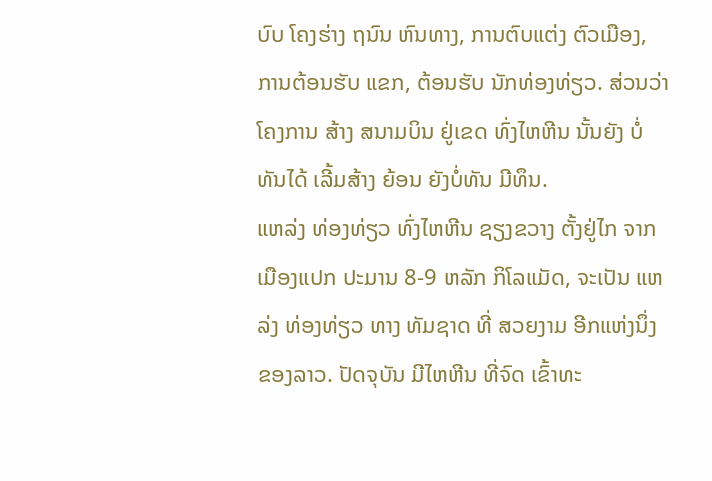ບົບ ໂຄງຮ່າງ ຖນົນ ຫົນທາງ, ການຕົບແຕ່ງ ຕົວເມືອງ, ການຕ້ອນຮັບ ແຂກ, ຕ້ອນຮັບ ນັກທ່ອງທ່ຽວ. ສ່ວນວ່າ ໂຄງການ ສ້າງ ສນາມບິນ ຢູ່ເຂດ ທົ່ງໄຫຫີນ ນັ້ນຍັງ ບໍ່ທັນໄດ້ ເລີ້ມສ້າງ ຍ້ອນ ຍັງບໍ່ທັນ ມີທຶນ.
ແຫລ່ງ ທ່ອງທ່ຽວ ທົ່ງໄຫຫີນ ຊຽງຂວາງ ຕັ້ງຢູ່ໄກ ຈາກ ເມືອງແປກ ປະມານ 8-9 ຫລັກ ກິໂລແມັດ, ຈະເປັນ ແຫລ່ງ ທ່ອງທ່ຽວ ທາງ ທັມຊາດ ທີ່ ສວຍງາມ ອີກແຫ່ງນຶ່ງ ຂອງລາວ. ປັດຈຸບັນ ມີໄຫຫີນ ທີ່ຈົດ ເຂົ້າທະ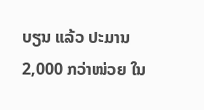ບຽນ ແລ້ວ ປະມານ 2,000 ກວ່າໜ່ວຍ ໃນ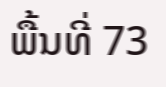ພື້ນທີ່ 73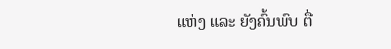ແຫ່ງ ແລະ ຍັງຄົ້ນພົບ ຕື່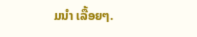ມນໍາ ເລື້ອຍໆ.